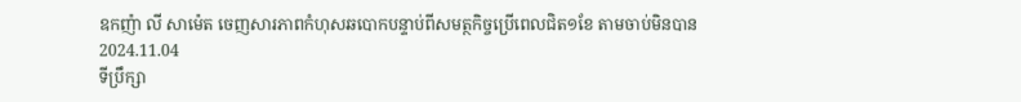ឧកញ៉ា លី សាម៉េត ចេញសារភាពកំហុសឆបោកបន្ទាប់ពីសមត្ថកិច្ចប្រើពេលជិត១ខែ តាមចាប់មិនបាន
2024.11.04
ទីប្រឹក្សា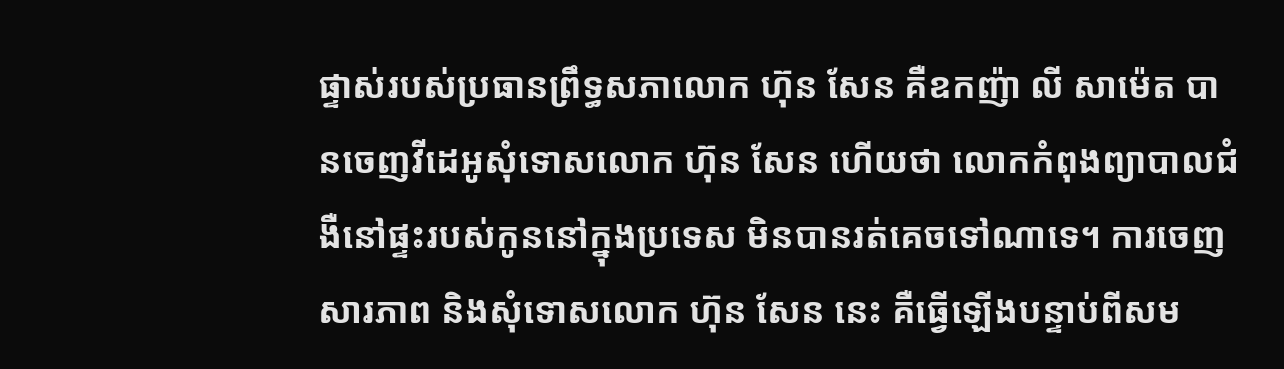ផ្ទាស់របស់ប្រធានព្រឹទ្ធសភាលោក ហ៊ុន សែន គឺឧកញ៉ា លី សាម៉េត បានចេញវីដេអូសុំទោសលោក ហ៊ុន សែន ហើយថា លោកកំពុងព្យាបាលជំងឺនៅផ្ទះរបស់កូននៅក្នុងប្រទេស មិនបានរត់គេចទៅណាទេ។ ការចេញសារភាព និងសុំទោសលោក ហ៊ុន សែន នេះ គឺធ្វើឡើងបន្ទាប់ពីសម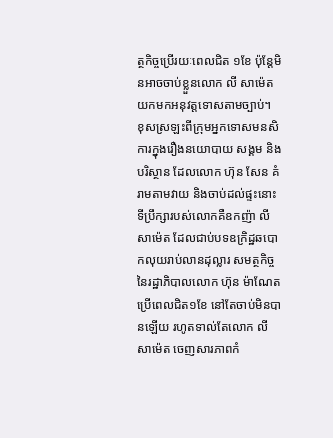ត្ថកិច្ចប្រើរយៈពេលជិត ១ខែ ប៉ុន្តែមិនអាចចាប់ខ្លួនលោក លី សាម៉េត យកមកអនុវត្តទោសតាមច្បាប់។
ខុសស្រឡះពីក្រុមអ្នកទោសមនសិការក្នុងរឿងនយោបាយ សង្គម និងបរិស្ថាន ដែលលោក ហ៊ុន សែន គំរាមតាមវាយ និងចាប់ដល់ផ្ទះនោះ ទីប្រឹក្សារបស់លោកគឺឧកញ៉ា លី សាម៉េត ដែលជាប់បទឧក្រិដ្ឋឆបោកលុយរាប់លានដុល្លារ សមត្ថកិច្ចនៃរដ្ឋាភិបាលលោក ហ៊ុន ម៉ាណែត ប្រើពេលជិត១ខែ នៅតែចាប់មិនបានឡើយ រហូតទាល់តែលោក លី សាម៉េត ចេញសារភាពកំ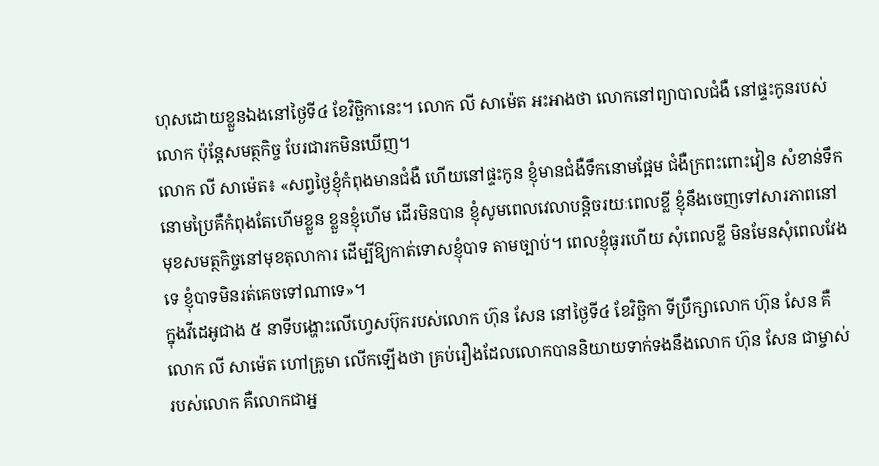ហុសដោយខ្លួនឯងនៅថ្ងៃទី៤ ខែវិច្ឆិកានេះ។ លោក លី សាម៉េត អះអាងថា លោកនៅព្យាបាលជំងឺ នៅផ្ទះកូនរបស់លោក ប៉ុន្តែសមត្ថកិច្ច បែរជារកមិនឃើញ។
លោក លី សាម៉េត៖ «សព្វថ្ងៃខ្ញុំកំពុងមានជំងឺ ហើយនៅផ្ទះកូន ខ្ញុំមានជំងឺទឹកនោមផ្អែម ជំងឺក្រពះពោះវៀន សំខាន់ទឹកនោមប្រៃគឺកំពុងតែហើមខ្លួន ខ្លួនខ្ញុំហើម ដើរមិនបាន ខ្ញុំសូមពេលវេលាបន្តិចរយៈពេលខ្លី ខ្ញុំនឹងចេញទៅសារភាពនៅមុខសមត្ថកិច្ចនៅមុខតុលាការ ដើម្បីឱ្យកាត់ទោសខ្ញុំបាទ តាមច្បាប់។ ពេលខ្ញុំធូរហើយ សុំពេលខ្លី មិនមែនសុំពេលវែងទេ ខ្ញុំបាទមិនរត់គេចទៅណាទេ»។
ក្នុងវីដេអូជាង ៥ នាទីបង្ហោះលើហ្វេសប៊ុករបស់លោក ហ៊ុន សែន នៅថ្ងៃទី៤ ខែវិច្ឆិកា ទីប្រឹក្សាលោក ហ៊ុន សែន គឺលោក លី សាម៉េត ហៅគ្រូមា លើកឡើងថា គ្រប់រឿងដែលលោកបាននិយាយទាក់ទងនឹងលោក ហ៊ុន សែន ជាម្ចាស់របស់លោក គឺលោកជាអ្ន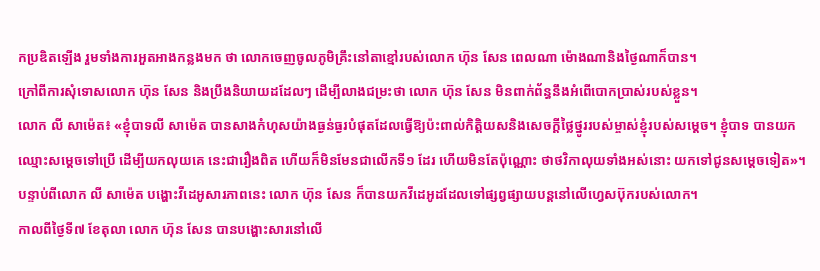កប្រឌិតឡើង រួមទាំងការអួតអាងកន្លងមក ថា លោកចេញចូលភូមិគ្រឹះនៅតាខ្មៅរបស់លោក ហ៊ុន សែន ពេលណា ម៉ោងណានិងថ្ងៃណាក៏បាន។
ក្រៅពីការសុំទោសលោក ហ៊ុន សែន និងប្រឹងនិយាយដដែលៗ ដើម្បីលាងជម្រះថា លោក ហ៊ុន សែន មិនពាក់ព័ន្ធនឹងអំពើបោកប្រាស់របស់ខ្លួន។
លោក លី សាម៉េត៖ «ខ្ញុំបាទលី សាម៉េត បានសាងកំហុសយ៉ាងធ្ងន់ធ្ងរបំផុតដែលធ្វើឱ្យប៉ះពាល់កិត្តិយសនិងសេចក្ដីថ្លៃថ្នូររបស់ម្ចាស់ខ្ញុំរបស់សម្ដេច។ ខ្ញុំបាទ បានយកឈ្មោះសម្ដេចទៅប្រើ ដើម្បីយកលុយគេ នេះជារឿងពិត ហើយក៏មិនមែនជាលើកទី១ ដែរ ហើយមិនតែប៉ុណ្ណោះ ថាថវិកាលុយទាំងអស់នោះ យកទៅជូនសម្ដេចទៀត»។
បន្ទាប់ពីលោក លី សាម៉េត បង្ហោះវីដេអូសារភាពនេះ លោក ហ៊ុន សែន ក៏បានយកវីដេអូដដែលទៅផ្សព្វផ្សាយបន្តនៅលើហ្វេសប៊ុករបស់លោក។
កាលពីថ្ងៃទី៧ ខែតុលា លោក ហ៊ុន សែន បានបង្ហោះសារនៅលើ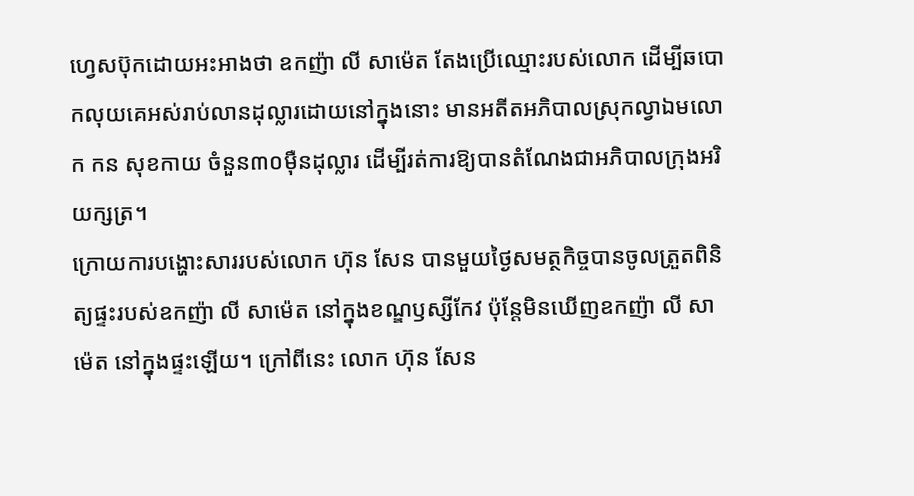ហ្វេសប៊ុកដោយអះអាងថា ឧកញ៉ា លី សាម៉េត តែងប្រើឈ្មោះរបស់លោក ដើម្បីឆបោកលុយគេអស់រាប់លានដុល្លារដោយនៅក្នុងនោះ មានអតីតអភិបាលស្រុកល្វាឯមលោក កន សុខកាយ ចំនួន៣០ម៉ឺនដុល្លារ ដើម្បីរត់ការឱ្យបានតំណែងជាអភិបាលក្រុងអរិយក្សត្រ។
ក្រោយការបង្ហោះសាររបស់លោក ហ៊ុន សែន បានមួយថ្ងៃសមត្ថកិច្ចបានចូលត្រួតពិនិត្យផ្ទះរបស់ឧកញ៉ា លី សាម៉េត នៅក្នុងខណ្ឌឫស្សីកែវ ប៉ុន្តែមិនឃើញឧកញ៉ា លី សាម៉េត នៅក្នុងផ្ទះឡើយ។ ក្រៅពីនេះ លោក ហ៊ុន សែន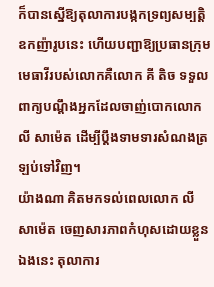ក៏បានស្នើឱ្យតុលាការបង្កកទ្រព្យសម្បត្តិឧកញ៉ារូបនេះ ហើយបញ្ជាឱ្យប្រធានក្រុមមេធាវីរបស់លោកគឺលោក គី តិច ទទួលពាក្យបណ្ដឹងអ្នកដែលចាញ់បោកលោក លី សាម៉េត ដើម្បីប្ដឹងទាមទារសំណងត្រឡប់ទៅវិញ។
យ៉ាងណា គិតមកទល់ពេលលោក លី សាម៉េត ចេញសារភាពកំហុសដោយខ្លួនឯងនេះ តុលាការ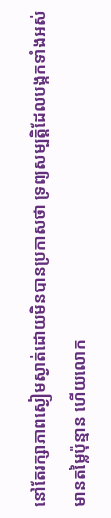នៅតែរក្សាភាពស្ងៀមស្ងាត់ដោយមិនបានប្រកាសថា ទ្រព្យសម្បត្តិដែលបង្កកទាំងអស់ មានតម្លៃប៉ុន្មាន ហើយលោក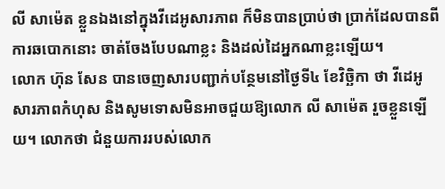លី សាម៉េត ខ្លួនឯងនៅក្នុងវីដេអូសារភាព ក៏មិនបានប្រាប់ថា ប្រាក់ដែលបានពីការឆបោកនោះ ចាត់ចែងបែបណាខ្លះ និងដល់ដៃអ្នកណាខ្លះឡើយ។
លោក ហ៊ុន សែន បានចេញសារបញ្ជាក់បន្ថែមនៅថ្ងៃទី៤ ខែវិច្ឆិកា ថា វីដេអូសារភាពកំហុស និងសូមទោសមិនអាចជួយឱ្យលោក លី សាម៉េត រួចខ្លួនឡើយ។ លោកថា ជំនួយការរបស់លោក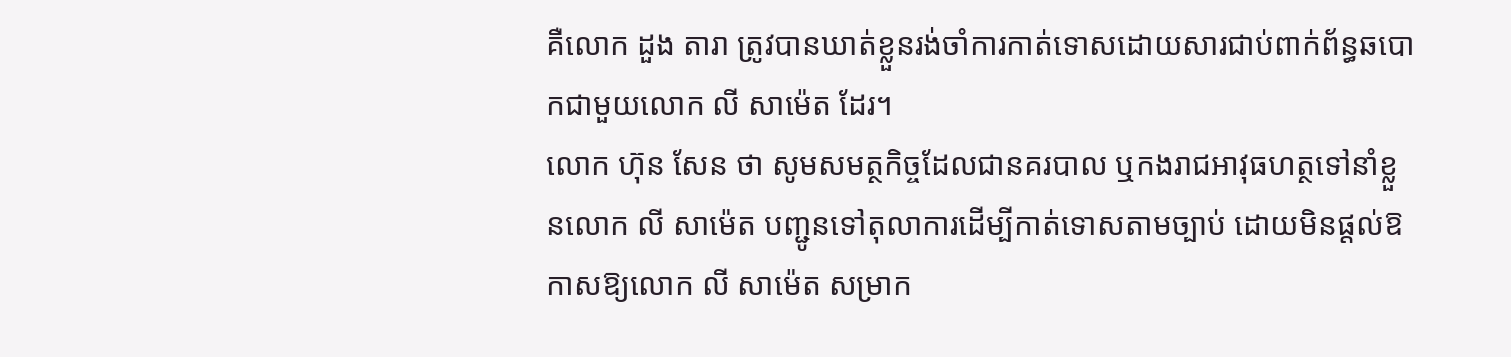គឺលោក ដួង តារា ត្រូវបានឃាត់ខ្លួនរង់ចាំការកាត់ទោសដោយសារជាប់ពាក់ព័ន្ធឆបោកជាមួយលោក លី សាម៉េត ដែរ។
លោក ហ៊ុន សែន ថា សូមសមត្ថកិច្ចដែលជានគរបាល ឬកងរាជអាវុធហត្ថទៅនាំខ្លួនលោក លី សាម៉េត បញ្ជូនទៅតុលាការដើម្បីកាត់ទោសតាមច្បាប់ ដោយមិនផ្ដល់ឱកាសឱ្យលោក លី សាម៉េត សម្រាក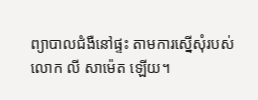ព្យាបាលជំងឺនៅផ្ទះ តាមការស្នើសុំរបស់លោក លី សាម៉េត ឡើយ។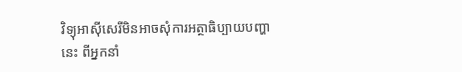វិទ្យុអាស៊ីសេរីមិនអាចសុំការអត្ថាធិប្បាយបញ្ហានេះ ពីអ្នកនាំ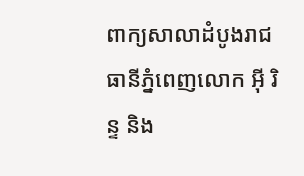ពាក្យសាលាដំបូងរាជធានីភ្នំពេញលោក អ៊ី រិន្ទ និង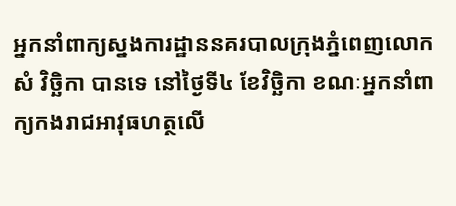អ្នកនាំពាក្យស្នងការដ្ឋាននគរបាលក្រុងភ្នំពេញលោក សំ វិច្ឆិកា បានទេ នៅថ្ងៃទី៤ ខែវិច្ឆិកា ខណៈអ្នកនាំពាក្យកងរាជអាវុធហត្ថលើ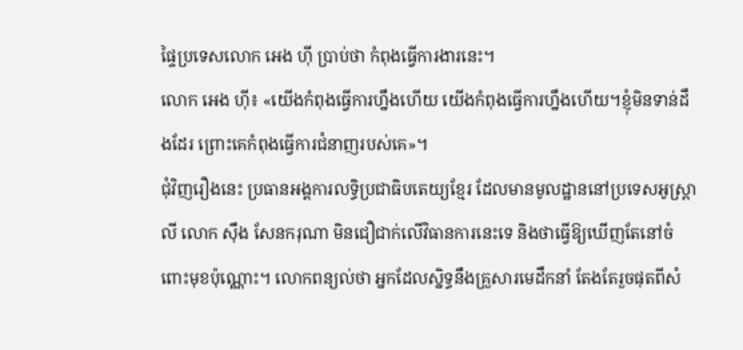ផ្ទៃប្រទេសលោក អេង ហ៊ី ប្រាប់ថា កំពុងធ្វើការងារនេះ។
លោក អេង ហ៊ី៖ «យើងកំពុងធ្វើការហ្នឹងហើយ យើងកំពុងធ្វើការហ្នឹងហើយ។ខ្ញុំមិនទាន់ដឹងដែរ ព្រោះគេកំពុងធ្វើការជំនាញរបស់គេ»។
ជុំវិញរឿងនេះ ប្រធានអង្គការលទ្ធិប្រជាធិបតេយ្យខ្មែរ ដែលមានមូលដ្ឋាននៅប្រទេសអូស្ត្រាលី លោក ស៊ឹង សែនករុណា មិនជឿជាក់លើវិធានការនេះទេ និងថាធ្វើឱ្យឃើញតែនៅចំពោះមុខប៉ុណ្ណោះ។ លោកពន្យល់ថា អ្នកដែលស្និទ្ធនឹងគ្រួសារមេដឹកនាំ តែងតែរួចផុតពីសំ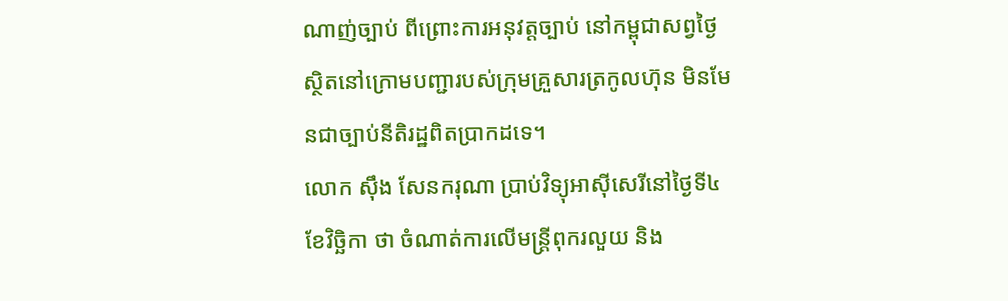ណាញ់ច្បាប់ ពីព្រោះការអនុវត្តច្បាប់ នៅកម្ពុជាសព្វថ្ងៃ ស្ថិតនៅក្រោមបញ្ជារបស់ក្រុមគ្រួសារត្រកូលហ៊ុន មិនមែនជាច្បាប់នីតិរដ្ឋពិតប្រាកដទេ។
លោក ស៊ឹង សែនករុណា ប្រាប់វិទ្យុអាស៊ីសេរីនៅថ្ងៃទី៤ ខែវិច្ឆិកា ថា ចំណាត់ការលើមន្ត្រីពុករលួយ និង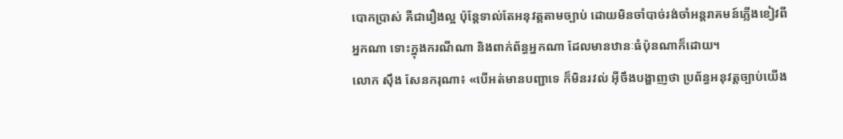បោកប្រាស់ គឺជារឿងល្អ ប៉ុន្តែទាល់តែអនុវត្តតាមច្បាប់ ដោយមិនចាំបាច់រង់ចាំអន្តរាគមន៍ភ្លើងខៀវពីអ្នកណា ទោះក្នុងករណីណា និងពាក់ព័ន្ធអ្នកណា ដែលមានឋានៈធំប៉ុនណាក៏ដោយ។
លោក ស៊ឹង សែនករុណា៖ «បើអត់មានបញ្ជាទេ ក៏មិនរវល់ អ៊ីចឹងបង្ហាញថា ប្រព័ន្ធអនុវត្តច្បាប់យើង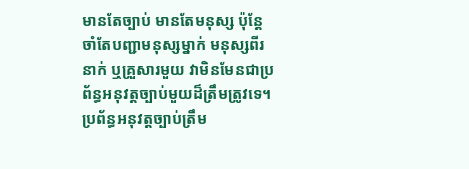មានតែច្បាប់ មានតែមនុស្ស ប៉ុន្តែចាំតែបញ្ជាមនុស្សម្នាក់ មនុស្សពីរនាក់ ឬគ្រួសារមួយ វាមិនមែនជាប្រព័ន្ធអនុវត្តច្បាប់មួយដ៏ត្រឹមត្រូវទេ។ ប្រព័ន្ធអនុវត្តច្បាប់ត្រឹម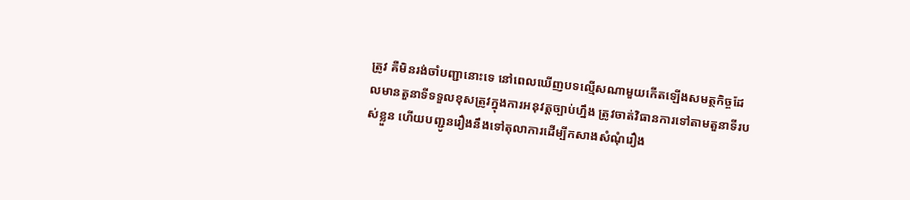ត្រូវ គឺមិនរង់ចាំបញ្ជានោះទេ នៅពេលឃើញបទល្មើសណាមួយកើតឡើងសមត្ថកិច្ចដែលមានតួនាទីទទួលខុសត្រូវក្នុងការអនុវត្តច្បាប់ហ្នឹង ត្រូវចាត់វិធានការទៅតាមតួនាទីរបស់ខ្លួន ហើយបញ្ជូនរឿងនឹងទៅតុលាការដើម្បីកសាងសំណុំរឿង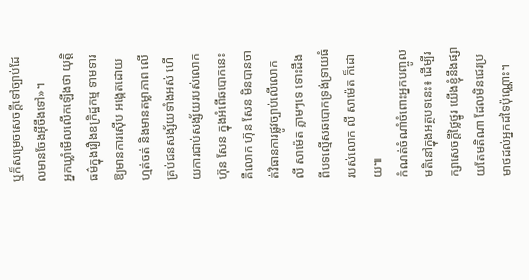ឬក៏សម្រេចសេចក្ដីទៅច្បាប់ដែលមានចែងអ៊ីចឹងទៅ»។
អ្នកឃ្លាំមើលលើកឡើងថា យុត្តិធម៌ក្នុងរឿងឧក្រិដ្ឋកម្ម ទាមទារឱ្យមានការស៊ើប អង្កេតដោយហ្មត់ចត់ និងមានតម្លាភាព លើគ្រប់ជនសង្ស័យទាំងអស់ ហើយការជាប់សង្ស័យរបស់លោក ហ៊ុន សែន ក្នុងអំពើឆបោកនេះ គឺលោក ហ៊ុន សែន មិនបានចាត់វិធានការផ្លូវច្បាប់លើលោក លី សាម៉េត ភ្លាមៗទេ ទោះដឹងពីបទល្មើសឆបោកទ្រង់ទ្រាយធំរបស់លោក លី សាម៉េត ក៏ដោយ៕
កំណត់ចំណាំចំពោះអ្នកបញ្ចូលមតិនៅក្នុងអត្ថបទនេះ៖ ដើម្បីរក្សាសេចក្ដីថ្លៃថ្នូរ យើងខ្ញុំនឹងផ្សាយតែមតិណា ដែលមិនជេរប្រមាថដល់អ្នកដទៃប៉ុណ្ណោះ។